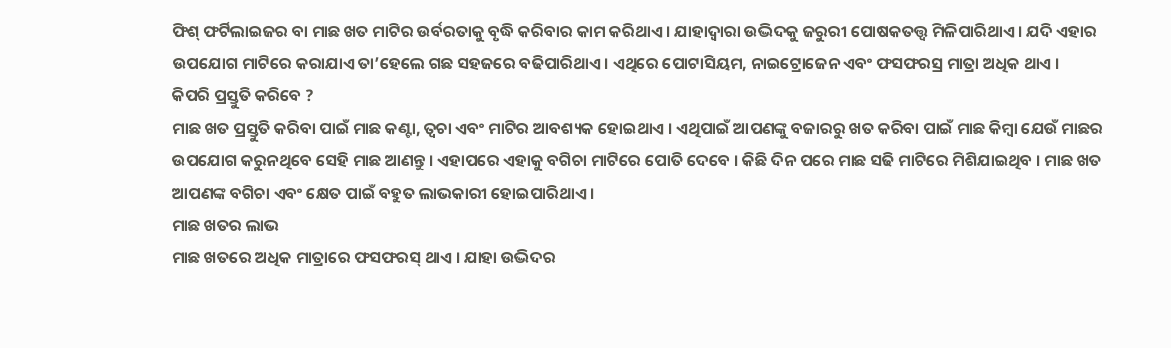ଫିଶ୍ ଫର୍ଟିଲାଇଜର ବା ମାଛ ଖତ ମାଟିର ଉର୍ବରତାକୁ ବୃଦ୍ଧି କରିବାର କାମ କରିଥାଏ । ଯାହାଦ୍ୱାରା ଉଦ୍ଭିଦକୁ ଜରୁରୀ ପୋଷକତତ୍ତ୍ୱ ମିଳିପାରିଥାଏ । ଯଦି ଏହାର ଉପଯୋଗ ମାଟିରେ କରାଯାଏ ତା’ହେଲେ ଗଛ ସହଜରେ ବଢିପାରିଥାଏ । ଏଥିରେ ପୋଟାସିୟମ, ନାଇଟ୍ରୋଜେନ ଏବଂ ଫସଫରସ୍ର ମାତ୍ରା ଅଧିକ ଥାଏ ।
କିପରି ପ୍ରସ୍ତୁତି କରିବେ ?
ମାଛ ଖତ ପ୍ରସ୍ତୁତି କରିବା ପାଇଁ ମାଛ କଣ୍ଟା, ତ୍ୱଚା ଏବଂ ମାଟିର ଆବଶ୍ୟକ ହୋଇଥାଏ । ଏଥିପାଇଁ ଆପଣଙ୍କୁ ବଜାରରୁ ଖତ କରିବା ପାଇଁ ମାଛ କିମ୍ବା ଯେଉଁ ମାଛର ଉପଯୋଗ କରୁନଥିବେ ସେହି ମାଛ ଆଣନ୍ତୁ । ଏହାପରେ ଏହାକୁ ବଗିଚା ମାଟିରେ ପୋତି ଦେବେ । କିଛି ଦିନ ପରେ ମାଛ ସଢି ମାଟିରେ ମିଶିଯାଇଥିବ । ମାଛ ଖତ ଆପଣଙ୍କ ବଗିଚା ଏବଂ କ୍ଷେତ ପାଇଁ ବହୁତ ଲାଭକାରୀ ହୋଇପାରିଥାଏ ।
ମାଛ ଖତର ଲାଭ
ମାଛ ଖତରେ ଅଧିକ ମାତ୍ରାରେ ଫସଫରସ୍ ଥାଏ । ଯାହା ଉଦ୍ଭିଦର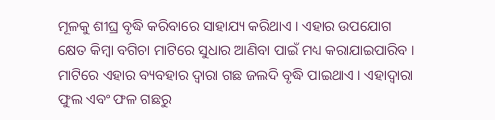ମୂଳକୁ ଶୀଘ୍ର ବୃଦ୍ଧି କରିବାରେ ସାହାଯ୍ୟ କରିଥାଏ । ଏହାର ଉପଯୋଗ କ୍ଷେତ କିମ୍ବା ବଗିଚା ମାଟିରେ ସୁଧାର ଆଣିବା ପାଇଁ ମଧ୍ୟ କରାଯାଇପାରିବ । ମାଟିରେ ଏହାର ବ୍ୟବହାର ଦ୍ୱାରା ଗଛ ଜଲଦି ବୃଦ୍ଧି ପାଇଥାଏ । ଏହାଦ୍ୱାରା ଫୁଲ ଏବଂ ଫଳ ଗଛରୁ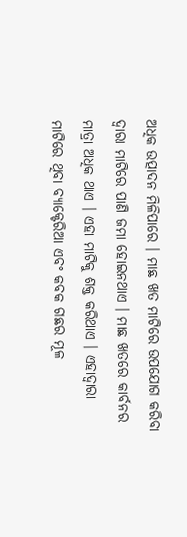ଅଧିକ ଉତ୍ପାଦନ ମିଳିପାରେ । ମାଛ ଖତ ମାଟିରେ ଉପଯୋଗ କରିବା ଦ୍ୱାରା ମାଟିରେ ପାଣି ଜମା ହୋଇନଥାଏ । ମାଛ ଖତରେ କାର୍ବନର ମାତ୍ରା ଅଧିକ ଥାଏ । ଏହା ମାଟିକୁ ଶକ୍ତ କରିଥାଏ । ଏହାଦ୍ୱାରା ମାଟିରେ ଥିବା ବ୍ୟାକ୍ଟେରିଆ ଏବଂ କବକ ଗଛର ମୂଳ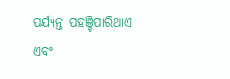ପର୍ଯ୍ୟନ୍ତ ପହଞ୍ଚିପାରିଥାଏ ଏବଂ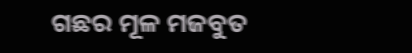ଗଛର ମୂଳ ମଜବୁତ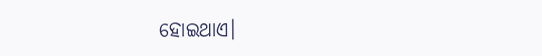ହୋଇଥାଏ।